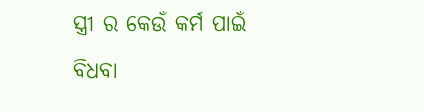ସ୍ତ୍ରୀ ର କେଉଁ କର୍ମ ପାଇଁ ବିଧବା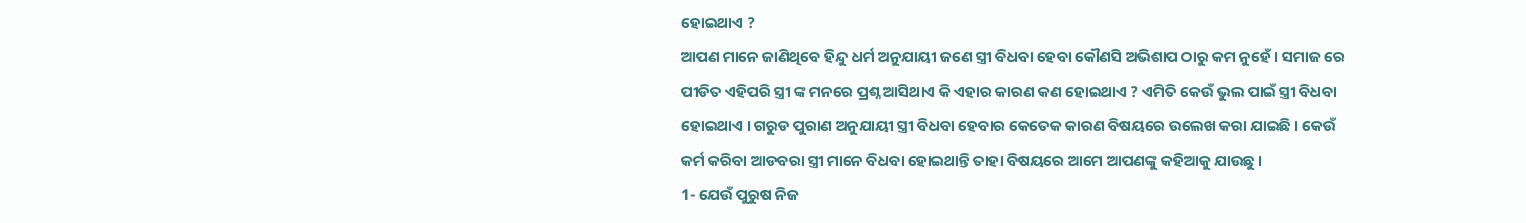ହୋଇଥାଏ ?
ଆପଣ ମାନେ ଜାଣିଥିବେ ହିନ୍ଦୁ ଧର୍ମ ଅନୁଯାୟୀ ଜଣେ ସ୍ତ୍ରୀ ବିଧବା ହେବା କୌଣସି ଅଭିଶାପ ଠାରୁ କମ ନୁହେଁ । ସମାଜ ରେ ପୀଡିତ ଏହିପରି ସ୍ତ୍ରୀ ଙ୍କ ମନରେ ପ୍ରଶ୍ନ ଆସିଥାଏ କି ଏହାର କାରଣ କଣ ହୋଇଥାଏ ? ଏମିତି କେଉଁ ଭୁଲ ପାଇଁ ସ୍ତ୍ରୀ ବିଧବା ହୋଇଥାଏ । ଗରୁଡ ପୁରାଣ ଅନୁଯାୟୀ ସ୍ତ୍ରୀ ବିଧବା ହେବାର କେତେକ କାରଣ ବିଷୟରେ ଉଲେଖ କରା ଯାଇଛି । କେଉଁ କର୍ମ କରିବା ଆଡବରା ସ୍ତ୍ରୀ ମାନେ ବିଧବା ହୋଇଥାନ୍ତି ତାହା ବିଷୟରେ ଆମେ ଆପଣଙ୍କୁ କହିଆକୁ ଯାଉଛୁ ।
1- ଯେଉଁ ପୁରୁଷ ନିଜ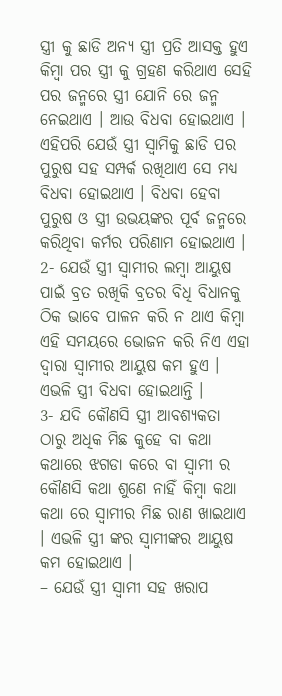ସ୍ତ୍ରୀ କୁ ଛାଡି ଅନ୍ୟ ସ୍ତ୍ରୀ ପ୍ରତି ଆସକ୍ତ ହୁଏ କିମ୍ବା ପର ସ୍ତ୍ରୀ କୁ ଗ୍ରହଣ କରିଥାଏ ସେହି ପର ଜନ୍ମରେ ସ୍ତ୍ରୀ ଯୋନି ରେ ଜନ୍ମ ନେଇଥାଏ । ଆଉ ବିଧବା ହୋଇଥାଏ । ଏହିପରି ଯେଉଁ ସ୍ତ୍ରୀ ସ୍ଵାମିକୁ ଛାଡି ପର ପୁରୁଷ ସହ ସମ୍ପର୍କ ରଖିଥାଏ ସେ ମଧ୍ୟ ବିଧବା ହୋଇଥାଏ । ବିଧବା ହେବା ପୁରୁଷ ଓ ସ୍ତ୍ରୀ ଉଭୟଙ୍କର ପୂର୍ବ ଜନ୍ମରେ କରିଥିବା କର୍ମର ପରିଣାମ ହୋଇଥାଏ ।
2- ଯେଉଁ ସ୍ତ୍ରୀ ସ୍ବାମୀର ଲମ୍ବା ଆୟୁଷ ପାଇଁ ବ୍ରତ ରଖିକି ବ୍ରତର ବିଧି ବିଧାନକୁ ଠିକ ଭାବେ ପାଳନ କରି ନ ଥାଏ କିମ୍ବା ଏହି ସମୟରେ ଭୋଜନ କରି ନିଏ ଏହା ଦ୍ଵାରା ସ୍ବାମୀର ଆୟୁଷ କମ ହୁଏ । ଏଭଳି ସ୍ତ୍ରୀ ବିଧବା ହୋଇଥାନ୍ତି ।
3- ଯଦି କୌଣସି ସ୍ତ୍ରୀ ଆବଶ୍ୟକତା ଠାରୁ ଅଧିକ ମିଛ କୁହେ ବା କଥା କଥାରେ ଝଗଡା କରେ ବା ସ୍ଵାମୀ ର କୌଣସି କଥା ଶୁଣେ ନାହିଁ କିମ୍ବା କଥା କଥା ରେ ସ୍ବାମୀର ମିଛ ରାଣ ଖାଇଥାଏ । ଏଭଳି ସ୍ତ୍ରୀ ଙ୍କର ସ୍ବାମୀଙ୍କର ଆୟୁଷ କମ ହୋଇଥାଏ ।
– ଯେଉଁ ସ୍ତ୍ରୀ ସ୍ଵାମୀ ସହ ଖରାପ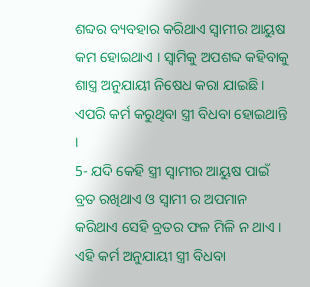ଶବ୍ଦର ବ୍ୟବହାର କରିଥାଏ ସ୍ବାମୀର ଆୟୁଷ କମ ହୋଇଥାଏ । ସ୍ଵାମିକୁ ଅପଶବ୍ଦ କହିବାକୁ ଶାସ୍ତ୍ର ଅନୁଯାୟୀ ନିଷେଧ କରା ଯାଇଛି । ଏପରି କର୍ମ କରୁଥିବା ସ୍ତ୍ରୀ ବିଧବା ହୋଇଥାନ୍ତି ।
5- ଯଦି କେହି ସ୍ତ୍ରୀ ସ୍ବାମୀର ଆୟୁଷ ପାଇଁ ବ୍ରତ ରଖିଥାଏ ଓ ସ୍ଵାମୀ ର ଅପମାନ କରିଥାଏ ସେହି ବ୍ରତର ଫଳ ମିଳି ନ ଥାଏ । ଏହି କର୍ମ ଅନୁଯାୟୀ ସ୍ତ୍ରୀ ବିଧବା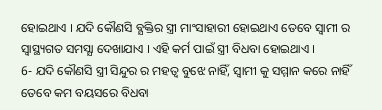ହୋଇଥାଏ । ଯଦି କୌଣସି ବ୍ଯକ୍ତିର ସ୍ତ୍ରୀ ମାଂସାହାରୀ ହୋଇଥାଏ ତେବେ ସ୍ଵାମୀ ର ସ୍ଵାସ୍ଥ୍ୟଗତ ସମସ୍ଯା ଦେଖାଯାଏ । ଏହି କର୍ମ ପାଇଁ ସ୍ତ୍ରୀ ବିଧବା ହୋଇଥାଏ ।
6- ଯଦି କୌଣସି ସ୍ତ୍ରୀ ସିନ୍ଦୁର ର ମହତ୍ଵ ବୁଝେ ନାହିଁ, ସ୍ଵାମୀ କୁ ସମ୍ମାନ କରେ ନାହିଁ ତେବେ କମ ବୟସରେ ବିଧବା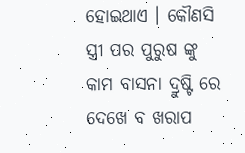ହୋଇଥାଏ । କୌଣସି ସ୍ତ୍ରୀ ପର ପୁରୁଷ ଙ୍କୁ କାମ ବାସନା ଦ୍ରୁଷ୍ଟି ରେ ଦେଖେ ବ ଖରାପ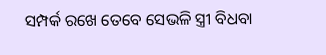ସମ୍ପର୍କ ରଖେ ତେବେ ସେଭଳି ସ୍ତ୍ରୀ ବିଧବା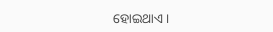ହୋଇଥାଏ ।